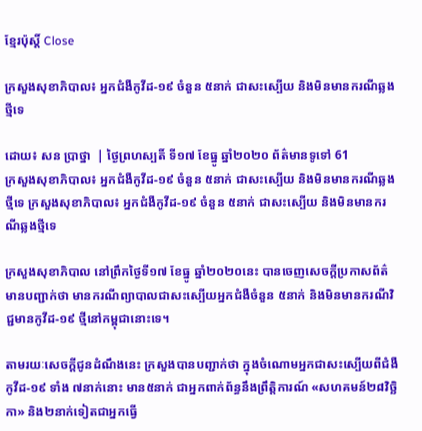ខ្មែរប៉ុស្ដិ៍ Close

ក្រសួងសុខាភិបាល៖ អ្នកជំងឺកូវីដ-១៩ ចំនួន ៥នាក់ ជាសះស្បើយ និងមិនមានករណីឆ្លងថ្មីទេ

ដោយ៖ សន ប្រាថ្នា  | ថ្ងៃព្រហស្បតិ៍ ទី១៧ ខែធ្នូ ឆ្នាំ២០២០ ព័ត៌មានទូទៅ 61
ក្រសួងសុខាភិបាល៖ អ្នកជំងឺកូវីដ-១៩ ចំនួន ៥នាក់ ជាសះស្បើយ និងមិនមានករណីឆ្លងថ្មីទេ ក្រសួងសុខាភិបាល៖ អ្នកជំងឺកូវីដ-១៩ ចំនួន ៥នាក់ ជាសះស្បើយ និងមិនមានករណីឆ្លងថ្មីទេ

ក្រសួងសុខាភិបាល នៅព្រឹកថ្ងៃទី១៧ ខែធ្នូ ឆ្នាំ២០២០នេះ បានចេញសេចក្តីប្រកាសព័ត៌មានបញ្ជាក់ថា មានករណីព្យាបាលជាសះស្បើយអ្នកជំងឺចំនួន ៥នាក់ និងមិនមានករណីវិជ្ជមានកូវីដ-១៩ ថ្មីនៅកម្ពុជានោះទេ។

តាមរយៈសេចក្តីជូនដំណឹងនេះ ក្រសួងបានបញ្ជាក់ថា ក្នុងចំណោមអ្នកជាសះស្បើយពីជំងឺកូវីដ-១៩ ទាំង ៧នាក់នោះ មាន៥នាក់ ជាអ្នកពាក់ព័ន្ធនឹងព្រឹត្តិការណ៍ «សហគមន៍២៨វិច្ឆិកា» និង២នាក់ទៀតជាអ្នកធ្វើ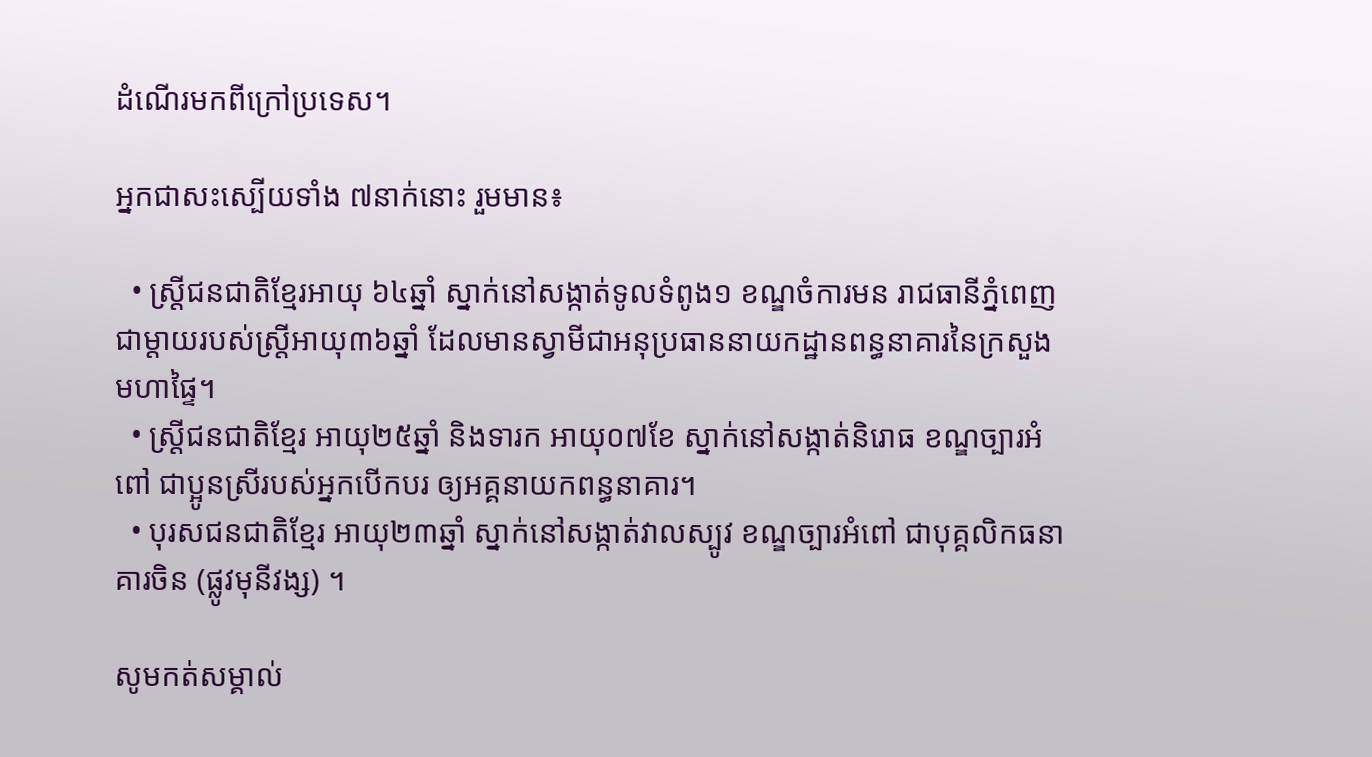ដំណើរមកពីក្រៅប្រទេស។

អ្នកជាសះស្បើយទាំង ៧នាក់នោះ រួមមាន៖

  • ស្ត្រីជនជាតិខ្មែរអាយុ ៦៤ឆ្នាំ ស្នាក់នៅសង្កាត់ទូលទំពូង១ ខណ្ឌចំការមន រាជធានីភ្នំពេញ ជាម្តាយរបស់ស្ត្រីអាយុ៣៦ឆ្នាំ ដែលមានស្វាមីជាអនុប្រធាននាយកដ្ឋានពន្ធនាគារនៃក្រសួងមហាផ្ទៃ។
  • ស្ត្រីជនជាតិខ្មែរ អាយុ២៥ឆ្នាំ និងទារក អាយុ០៧ខែ ស្នាក់នៅសង្កាត់និរោធ ខណ្ឌច្បារអំពៅ ជាប្អូនស្រីរបស់អ្នកបើកបរ ឲ្យអគ្គនាយកពន្ធនាគារ។
  • បុរសជនជាតិខ្មែរ អាយុ២៣ឆ្នាំ ស្នាក់នៅសង្កាត់វាលស្បូវ ខណ្ឌច្បារអំពៅ ជាបុគ្គលិកធនាគារចិន (ផ្លូវមុនីវង្ស) ។

សូមកត់សម្គាល់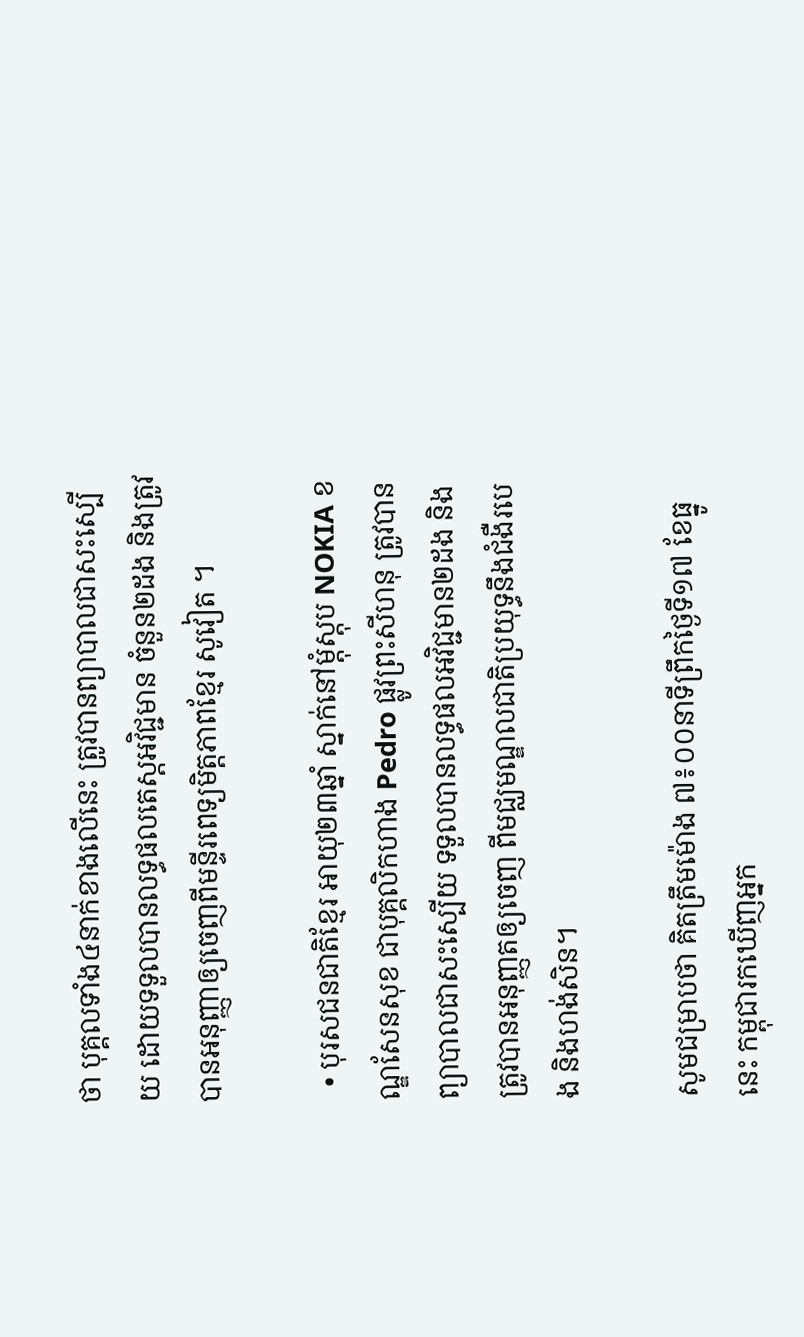ថា បុគ្គលទាំង៤នាក់ខាងលើនេះ ត្រូវបានព្យាបាលជាសះស្បើយ ដោយទទួលបានលទ្ធផលតេស្តអវិជ្ជមាន ចំនួន២ដង និងត្រូវបានអនុញ្ញាឲ្យចេញពីមន្ទីរពេទ្យមិត្តភាពខ្មែរ សូវៀត ។

  • បុរសជនជាតិខ្មែរ អាយុ២៣ឆ្នាំ ស្នាក់នៅម្តុំស្តុប NOKIA ខណ្ឌសែនសុខ ជាបុគ្គលិកហាង Pedro ផ្លូវព្រះសីហនុ ត្រូវបានព្យាបាលជាសះស្បើយ ទទួលបានលទ្ធផលអវិជ្ជមាន២ដង និងត្រូវបានអនុញ្ញតឲ្យចេញ ពីមជ្ឈមណ្ឌលជាតិប្រយុទ្ធនឹងជំងឺរបេង និងហង់សិន។

សូមជម្រាបថា គិតត្រឹមម៉ោង ៧៖០០នាទីព្រឹកថ្ងៃទី១៧ ខែធ្នូនេះ កម្ពុជារកឃើញអ្នក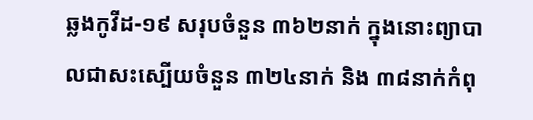ឆ្លងកូវីដ-១៩ សរុបចំនួន ៣៦២នាក់ ក្នុងនោះព្យាបាលជាសះស្បើយចំនួន ៣២៤នាក់ និង ៣៨នាក់កំពុ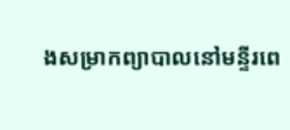ងសម្រាកព្យាបាលនៅមន្ទីរពេ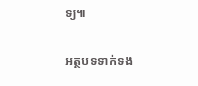ទ្យ៕

អត្ថបទទាក់ទង